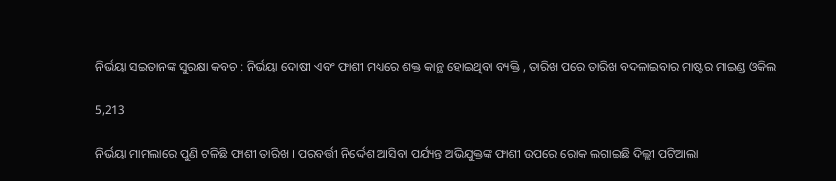ନିର୍ଭୟା ସଇତାନଙ୍କ ସୁରକ୍ଷା କବଚ : ନିର୍ଭୟା ଦୋଷୀ ଏବଂ ଫାଶୀ ମଧ୍ୟରେ ଶକ୍ତ କାନ୍ଥ ହୋଇଥିବା ବ୍ୟକ୍ତି , ତାରିଖ ପରେ ତାରିଖ ବଦଳାଇବାର ମାଷ୍ଟର ମାଇଣ୍ଡ ଓକିଲ

5,213

ନିର୍ଭୟା ମାମଲାରେ ପୁଣି ଟଳିଛି ଫାଶୀ ତାରିଖ । ପରବର୍ତ୍ତୀ ନିର୍ଦ୍ଦେଶ ଆସିବା ପର୍ଯ୍ୟନ୍ତ ଅଭିଯୁକ୍ତଙ୍କ ଫାଶୀ ଉପରେ ରୋକ ଲଗାଇଛି ଦିଲ୍ଲୀ ପଟିଆଲା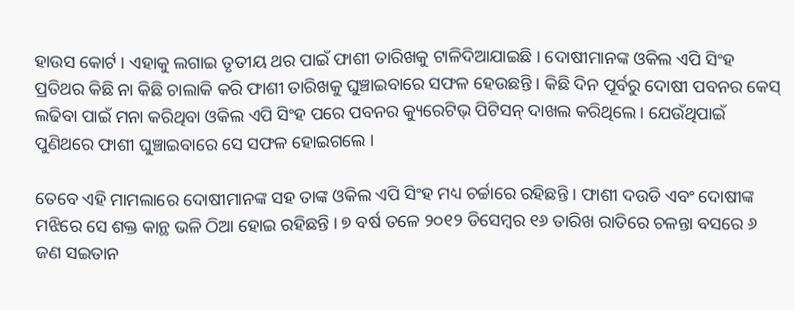ହାଉସ କୋର୍ଟ । ଏହାକୁ ଲଗାଇ ତୃତୀୟ ଥର ପାଇଁ ଫାଶୀ ତାରିଖକୁ ଟାଳିଦିଆଯାଇଛି । ଦୋଷୀମାନଙ୍କ ଓକିଲ ଏପି ସିଂହ ପ୍ରତିଥର କିଛି ନା କିଛି ଚାଲାକି କରି ଫାଶୀ ତାରିଖକୁ ଘୁଞ୍ଚାଇବାରେ ସଫଳ ହେଉଛନ୍ତି । କିଛି ଦିନ ପୂର୍ବରୁ ଦୋଷୀ ପବନର କେସ୍ ଲଢିବା ପାଇଁ ମନା କରିଥିବା ଓକିଲ ଏପି ସିଂହ ପରେ ପବନର କ୍ୟୁରେଟିଭ୍ ପିଟିସନ୍ ଦାଖଲ କରିଥିଲେ । ଯେଉଁଥିପାଇଁ ପୁଣିଥରେ ଫାଶୀ ଘୁଞ୍ଚାଇବାରେ ସେ ସଫଳ ହୋଇଗଲେ ।

ତେବେ ଏହି ମାମଲାରେ ଦୋଷୀମାନଙ୍କ ସହ ତାଙ୍କ ଓକିଲ ଏପି ସିଂହ ମଧ୍ୟ ଚର୍ଚ୍ଚାରେ ରହିଛନ୍ତି । ଫାଶୀ ଦଉଡି ଏବଂ ଦୋଷୀଙ୍କ ମଝିରେ ସେ ଶକ୍ତ କାନ୍ଥ ଭଳି ଠିଆ ହୋଇ ରହିଛନ୍ତି । ୭ ବର୍ଷ ତଳେ ୨୦୧୨ ଡିସେମ୍ବର ୧୬ ତାରିଖ ରାତିରେ ଚଳନ୍ତା ବସରେ ୬ ଜଣ ସଇତାନ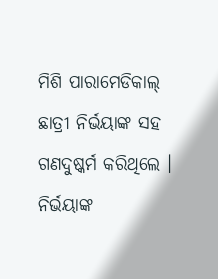ମିଶି ପାରାମେଡିକାଲ୍ ଛାତ୍ରୀ ନିର୍ଭୟାଙ୍କ ସହ ଗଣଦୁଷ୍କର୍ମ କରିଥିଲେ । ନିର୍ଭୟାଙ୍କ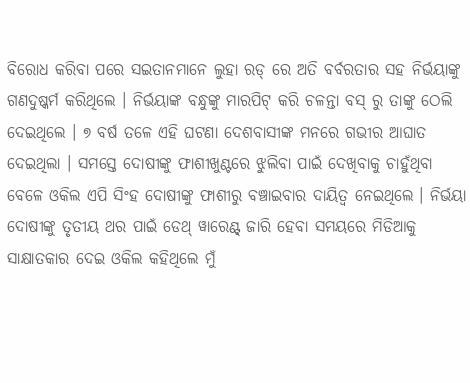ବିରୋଧ କରିବା ପରେ ସଇତାନମାନେ ଲୁହା ରଡ୍ ରେ ଅତି ବର୍ବରତାର ସହ ନିର୍ଭୟାଙ୍କୁ ଗଣଦୁଷ୍କର୍ମ କରିଥିଲେ । ନିର୍ଭୟାଙ୍କ ବନ୍ଧୁଙ୍କୁ ମାରପିଟ୍ କରି ଚଳନ୍ତା ବସ୍ ରୁ ତାଙ୍କୁ ଠେଲି ଦେଇଥିଲେ । ୭ ବର୍ଷ ତଳେ ଏହି ଘଟଣା ଦେଶବାସୀଙ୍କ ମନରେ ଗଭୀର ଆଘାତ ଦେଇଥିଲା । ସମସ୍ତେ ଦୋଷୀଙ୍କୁ ଫାଶୀଖୁଣ୍ଟରେ ଝୁଲିବା ପାଇଁ ଦେଖିବାକୁ ଚାହୁଁଥିବା ବେଳେ ଓକିଲ ଏପି ସିଂହ ଦୋଷୀଙ୍କୁ ଫାଶୀରୁ ବଞ୍ଚାଇବାର ଦାୟିତ୍ୱ ନେଇଥିଲେ । ନିର୍ଭୟା ଦୋଷୀଙ୍କୁ ତୃତୀୟ ଥର ପାଇଁ ଡେଥ୍ ୱାରେଣ୍ଟ୍ ଜାରି ହେବା ସମୟରେ ମିଡିଆକୁ ସାକ୍ଷାତକାର ଦେଇ ଓକିଲ କହିଥିଲେ ମୁଁ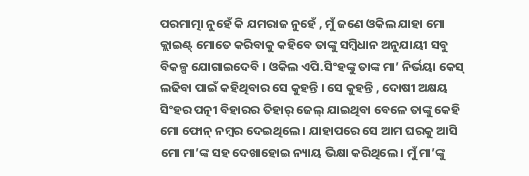ପରମାତ୍ମା ନୁହେଁ କି ଯମରାଜ ନୁହେଁ , ମୁଁ ଜଣେ ଓକିଲ ଯାହା ମୋ କ୍ଲାଇଣ୍ଟ୍ ମୋତେ କରିବାକୁ କହିବେ ତାଙ୍କୁ ସମ୍ବିଧାନ ଅନୁଯାୟୀ ସବୁ ବିକଳ୍ପ ଯୋଗାଇଦେବି । ଓକିଲ ଏପି.ସିଂହଙ୍କୁ ତାଙ୍କ ମା’ ନିର୍ଭୟା କେସ୍ ଲଢିବା ପାଇଁ କହିଥିବାର ସେ କୁହନ୍ତି । ସେ କୁହନ୍ତି , ଦୋଷୀ ଅକ୍ଷୟ ସିଂହର ପତ୍ନୀ ବିହାରର ତିହାର୍ ଜେଲ୍ ଯାଇଥିବା ବେଳେ ତାଙ୍କୁ କେହି ମୋ ଫୋନ୍ ନମ୍ବର ଦେଇଥିଲେ । ଯାହାପରେ ସେ ଆମ ଘରକୁ ଆସି ମୋ ମା’ଙ୍କ ସହ ଦେଖାହୋଇ ନ୍ୟାୟ ଭିକ୍ଷା କରିଥିଲେ । ମୁଁ ମା’ଙ୍କୁ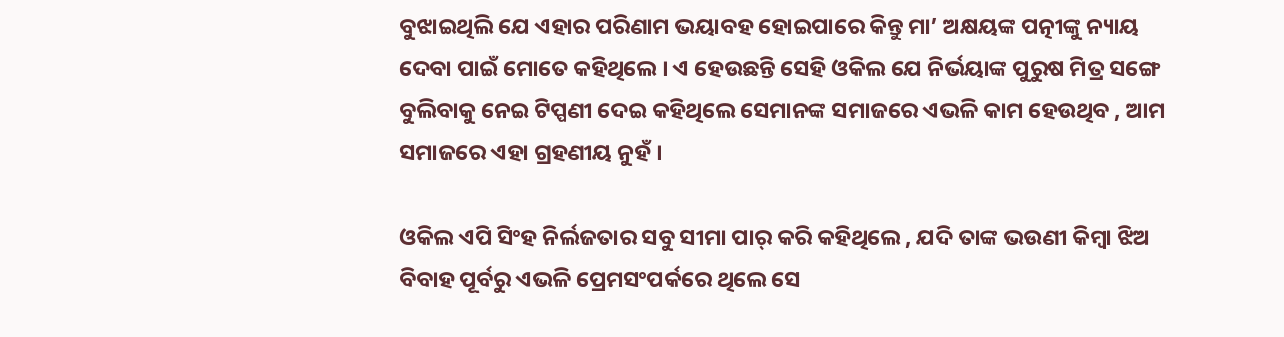ବୁଝାଇଥିଲି ଯେ ଏହାର ପରିଣାମ ଭୟାବହ ହୋଇପାରେ କିନ୍ତୁ ମା’ ଅକ୍ଷୟଙ୍କ ପତ୍ନୀଙ୍କୁ ନ୍ୟାୟ ଦେବା ପାଇଁ ମୋତେ କହିଥିଲେ । ଏ ହେଉଛନ୍ତି ସେହି ଓକିଲ ଯେ ନିର୍ଭୟାଙ୍କ ପୁରୁଷ ମିତ୍ର ସଙ୍ଗେ ବୁଲିବାକୁ ନେଇ ଟିପ୍ପଣୀ ଦେଇ କହିଥିଲେ ସେମାନଙ୍କ ସମାଜରେ ଏଭଳି କାମ ହେଉଥିବ , ଆମ ସମାଜରେ ଏହା ଗ୍ରହଣୀୟ ନୁହଁ ।

ଓକିଲ ଏପି ସିଂହ ନିର୍ଲଜତାର ସବୁ ସୀମା ପାର୍ କରି କହିଥିଲେ , ଯଦି ତାଙ୍କ ଭଉଣୀ କିମ୍ବା ଝିଅ ବିବାହ ପୂର୍ବରୁ ଏଭଳି ପ୍ରେମସଂପର୍କରେ ଥିଲେ ସେ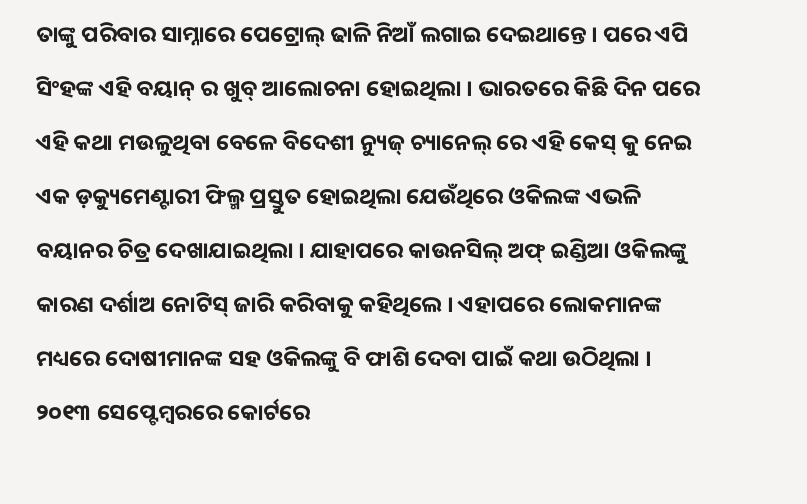ତାଙ୍କୁ ପରିବାର ସାମ୍ନାରେ ପେଟ୍ରୋଲ୍ ଢାଳି ନିଆଁ ଲଗାଇ ଦେଇଥାନ୍ତେ । ପରେ ଏପି ସିଂହଙ୍କ ଏହି ବୟାନ୍ ର ଖୁବ୍ ଆଲୋଚନା ହୋଇଥିଲା । ଭାରତରେ କିଛି ଦିନ ପରେ ଏହି କଥା ମଉଳୁଥିବା ବେଳେ ବିଦେଶୀ ନ୍ୟୁଜ୍ ଚ୍ୟାନେଲ୍ ରେ ଏହି କେସ୍ କୁ ନେଇ ଏକ ଡ଼କ୍ୟୁମେଣ୍ଟାରୀ ଫିଲ୍ମ ପ୍ରସ୍ତୁତ ହୋଇଥିଲା ଯେଉଁଥିରେ ଓକିଲଙ୍କ ଏଭଳି ବୟାନର ଚିତ୍ର ଦେଖାଯାଇଥିଲା । ଯାହାପରେ କାଉନସିଲ୍ ଅଫ୍ ଇଣ୍ଡିଆ ଓକିଲଙ୍କୁ କାରଣ ଦର୍ଶାଅ ନୋଟିସ୍ ଜାରି କରିବାକୁ କହିଥିଲେ । ଏହାପରେ ଲୋକମାନଙ୍କ ମଧ୍ୟରେ ଦୋଷୀମାନଙ୍କ ସହ ଓକିଲଙ୍କୁ ବି ଫାଶି ଦେବା ପାଇଁ କଥା ଉଠିଥିଲା । ୨୦୧୩ ସେପ୍ଟେମ୍ବରରେ କୋର୍ଟରେ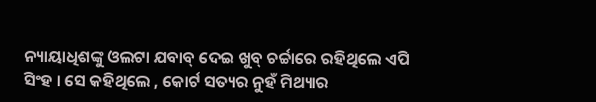ନ୍ୟାୟାଧିଶଙ୍କୁ ଓଲଟା ଯବାବ୍ ଦେଇ ଖୁବ୍ ଚର୍ଚ୍ଚାରେ ରହିଥିଲେ ଏପି ସିଂହ । ସେ କହିଥିଲେ , କୋର୍ଟ ସତ୍ୟର ନୁହଁ ମିଥ୍ୟାର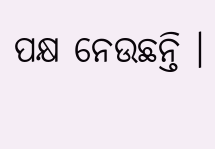ପକ୍ଷ ନେଉଛନ୍ତି ।